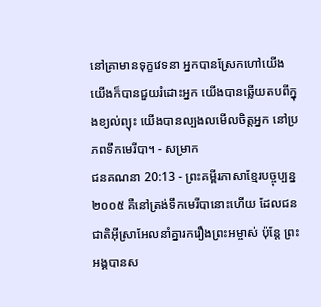នៅគ្រាមានទុក្ខវេទនា អ្នកបានស្រែកហៅយើង យើងក៏បានជួយរំដោះអ្នក យើងបានឆ្លើយតបពីក្នុងខ្យល់ព្យុះ យើងបានល្បងលមើលចិត្តអ្នក នៅប្រភពទឹកមេរីបា។ - សម្រាក
ជនគណនា 20:13 - ព្រះគម្ពីរភាសាខ្មែរបច្ចុប្បន្ន ២០០៥ គឺនៅត្រង់ទឹកមេរីបានោះហើយ ដែលជនជាតិអ៊ីស្រាអែលនាំគ្នារករឿងព្រះអម្ចាស់ ប៉ុន្តែ ព្រះអង្គបានស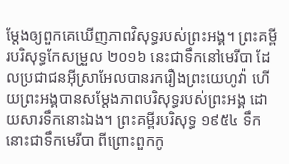ម្តែងឲ្យពួកគេឃើញភាពវិសុទ្ធរបស់ព្រះអង្គ។ ព្រះគម្ពីរបរិសុទ្ធកែសម្រួល ២០១៦ នេះជាទឹកនៅមេរីបា ដែលប្រជាជនអ៊ីស្រាអែលបានរករឿងព្រះយេហូវ៉ា ហើយព្រះអង្គបានសម្ដែងភាពបរិសុទ្ធរបស់ព្រះអង្គ ដោយសារទឹកនោះឯង។ ព្រះគម្ពីរបរិសុទ្ធ ១៩៥៤ ទឹកនោះជាទឹកមេរីបា ពីព្រោះពួកកូ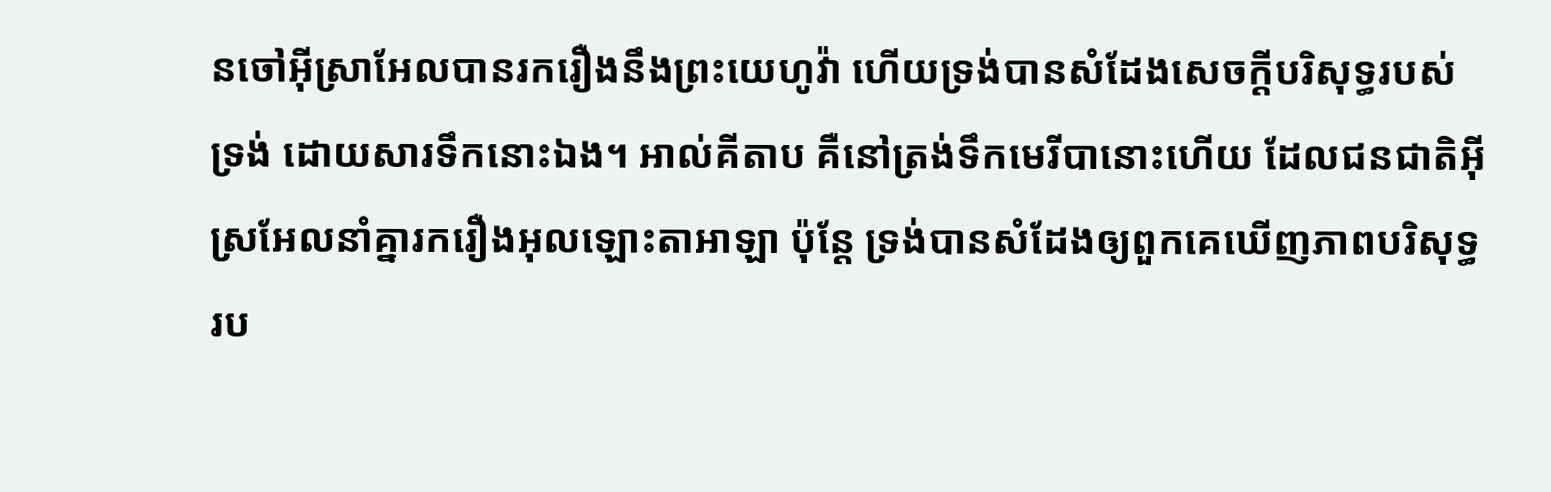នចៅអ៊ីស្រាអែលបានរករឿងនឹងព្រះយេហូវ៉ា ហើយទ្រង់បានសំដែងសេចក្ដីបរិសុទ្ធរបស់ទ្រង់ ដោយសារទឹកនោះឯង។ អាល់គីតាប គឺនៅត្រង់ទឹកមេរីបានោះហើយ ដែលជនជាតិអ៊ីស្រអែលនាំគ្នារករឿងអុលឡោះតាអាឡា ប៉ុន្តែ ទ្រង់បានសំដែងឲ្យពួកគេឃើញភាពបរិសុទ្ធរប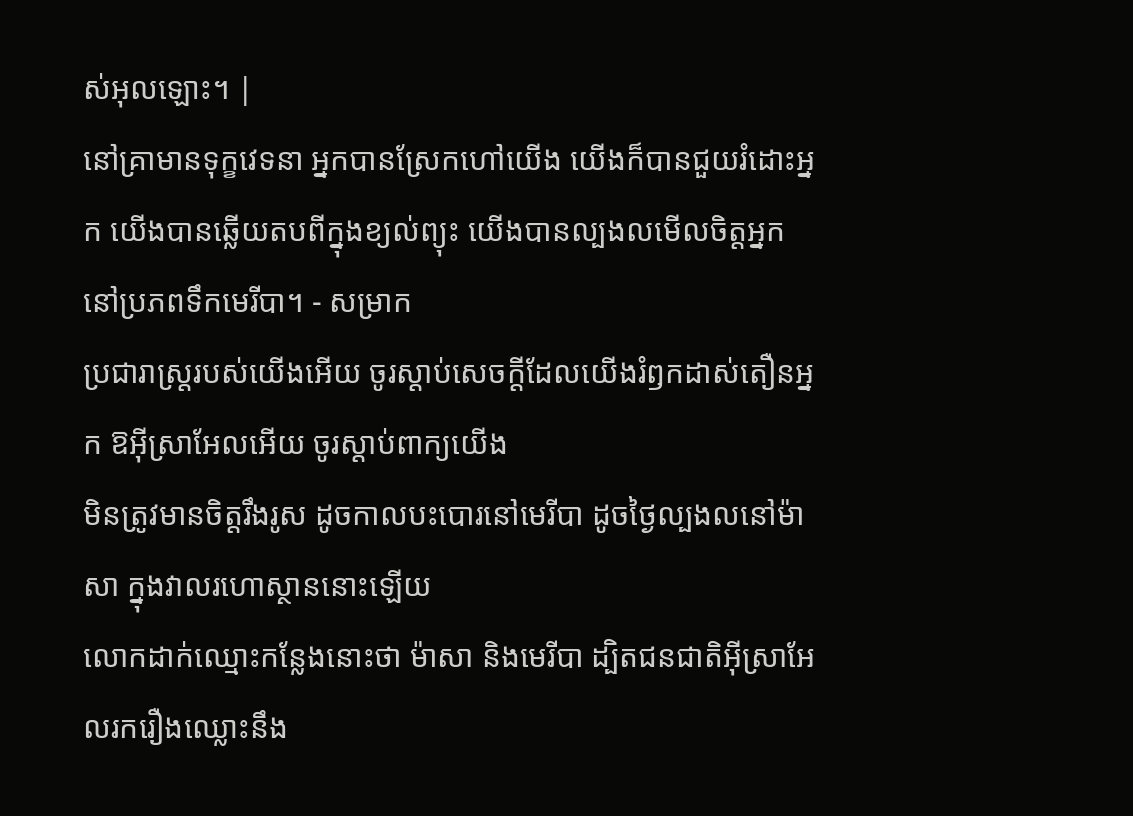ស់អុលឡោះ។ |
នៅគ្រាមានទុក្ខវេទនា អ្នកបានស្រែកហៅយើង យើងក៏បានជួយរំដោះអ្នក យើងបានឆ្លើយតបពីក្នុងខ្យល់ព្យុះ យើងបានល្បងលមើលចិត្តអ្នក នៅប្រភពទឹកមេរីបា។ - សម្រាក
ប្រជារាស្ត្ររបស់យើងអើយ ចូរស្ដាប់សេចក្ដីដែលយើងរំឭកដាស់តឿនអ្នក ឱអ៊ីស្រាអែលអើយ ចូរស្ដាប់ពាក្យយើង
មិនត្រូវមានចិត្តរឹងរូស ដូចកាលបះបោរនៅមេរីបា ដូចថ្ងៃល្បងលនៅម៉ាសា ក្នុងវាលរហោស្ថាននោះឡើយ
លោកដាក់ឈ្មោះកន្លែងនោះថា ម៉ាសា និងមេរីបា ដ្បិតជនជាតិអ៊ីស្រាអែលរករឿងឈ្លោះនឹង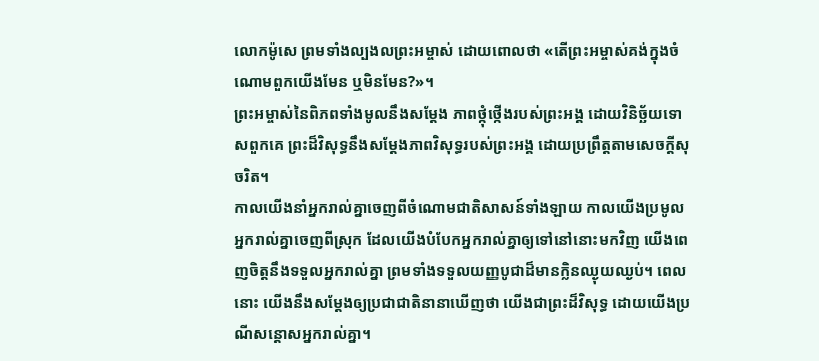លោកម៉ូសេ ព្រមទាំងល្បងលព្រះអម្ចាស់ ដោយពោលថា «តើព្រះអម្ចាស់គង់ក្នុងចំណោមពួកយើងមែន ឬមិនមែន?»។
ព្រះអម្ចាស់នៃពិភពទាំងមូលនឹងសម្តែង ភាពថ្កុំថ្កើងរបស់ព្រះអង្គ ដោយវិនិច្ឆ័យទោសពួកគេ ព្រះដ៏វិសុទ្ធនឹងសម្តែងភាពវិសុទ្ធរបស់ព្រះអង្គ ដោយប្រព្រឹត្តតាមសេចក្ដីសុចរិត។
កាលយើងនាំអ្នករាល់គ្នាចេញពីចំណោមជាតិសាសន៍ទាំងឡាយ កាលយើងប្រមូលអ្នករាល់គ្នាចេញពីស្រុក ដែលយើងបំបែកអ្នករាល់គ្នាឲ្យទៅនៅនោះមកវិញ យើងពេញចិត្តនឹងទទួលអ្នករាល់គ្នា ព្រមទាំងទទួលយញ្ញបូជាដ៏មានក្លិនឈ្ងុយឈ្ងប់។ ពេលនោះ យើងនឹងសម្តែងឲ្យប្រជាជាតិនានាឃើញថា យើងជាព្រះដ៏វិសុទ្ធ ដោយយើងប្រណីសន្ដោសអ្នករាល់គ្នា។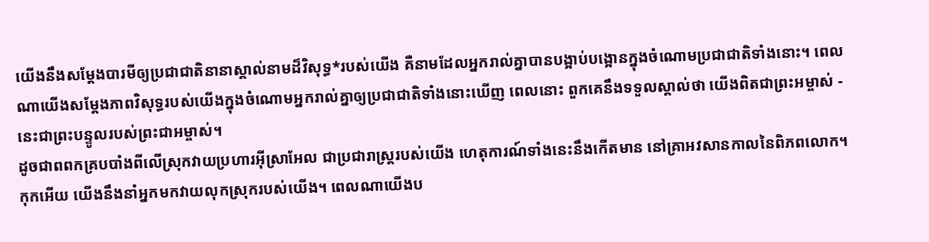យើងនឹងសម្តែងបារមីឲ្យប្រជាជាតិនានាស្គាល់នាមដ៏វិសុទ្ធ*របស់យើង គឺនាមដែលអ្នករាល់គ្នាបានបង្អាប់បង្អោនក្នុងចំណោមប្រជាជាតិទាំងនោះ។ ពេលណាយើងសម្តែងភាពវិសុទ្ធរបស់យើងក្នុងចំណោមអ្នករាល់គ្នាឲ្យប្រជាជាតិទាំងនោះឃើញ ពេលនោះ ពួកគេនឹងទទួលស្គាល់ថា យើងពិតជាព្រះអម្ចាស់ - នេះជាព្រះបន្ទូលរបស់ព្រះជាអម្ចាស់។
ដូចជាពពកគ្របបាំងពីលើស្រុកវាយប្រហារអ៊ីស្រាអែល ជាប្រជារាស្ត្ររបស់យើង ហេតុការណ៍ទាំងនេះនឹងកើតមាន នៅគ្រាអវសានកាលនៃពិភពលោក។ កុកអើយ យើងនឹងនាំអ្នកមកវាយលុកស្រុករបស់យើង។ ពេលណាយើងប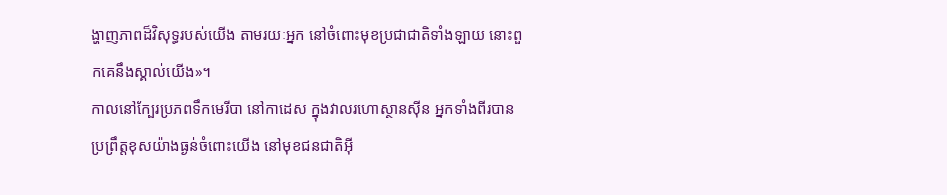ង្ហាញភាពដ៏វិសុទ្ធរបស់យើង តាមរយៈអ្នក នៅចំពោះមុខប្រជាជាតិទាំងឡាយ នោះពួកគេនឹងស្គាល់យើង»។
កាលនៅក្បែរប្រភពទឹកមេរីបា នៅកាដេស ក្នុងវាលរហោស្ថានស៊ីន អ្នកទាំងពីរបានប្រព្រឹត្តខុសយ៉ាងធ្ងន់ចំពោះយើង នៅមុខជនជាតិអ៊ី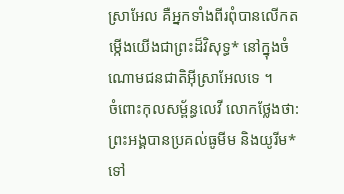ស្រាអែល គឺអ្នកទាំងពីរពុំបានលើកតម្កើងយើងជាព្រះដ៏វិសុទ្ធ* នៅក្នុងចំណោមជនជាតិអ៊ីស្រាអែលទេ ។
ចំពោះកុលសម្ព័ន្ធលេវី លោកថ្លែងថា: ព្រះអង្គបានប្រគល់ធូមីម និងយូរីម* ទៅ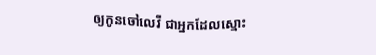ឲ្យកូនចៅលេវី ជាអ្នកដែលស្មោះ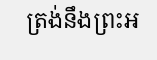ត្រង់នឹងព្រះអ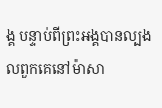ង្គ បន្ទាប់ពីព្រះអង្គបានល្បងលពួកគេនៅម៉ាសា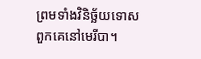ព្រមទាំងវិនិច្ឆ័យទោសពួកគេនៅមេរីបា។